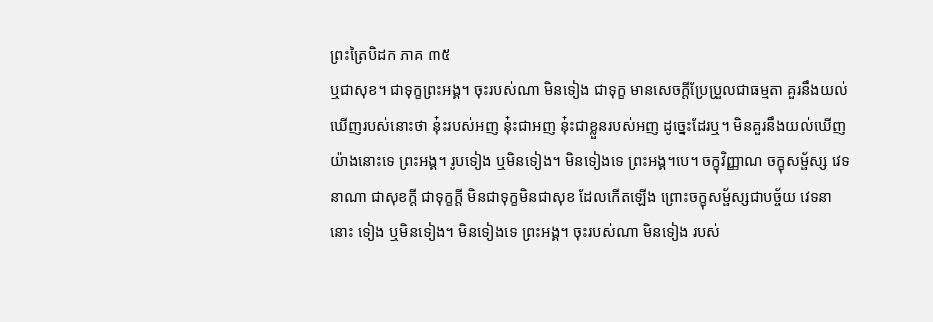ព្រះត្រៃបិដក ភាគ ៣៥
ឬជាសុខ។ ជាទុក្ខព្រះអង្គ។ ចុះរបស់ណា មិនទៀង ជាទុក្ខ មានសេចក្តីប្រែប្រួលជាធម្មតា គួរនឹងយល់ឃើញរបស់នោះថា នុ៎ះរបស់អញ នុ៎ះជាអញ នុ៎ះជាខ្លួនរបស់អញ ដូច្នេះដែរឬ។ មិនគួរនឹងយល់ឃើញ យ៉ាងនោះទេ ព្រះអង្គ។ រូបទៀង ឬមិនទៀង។ មិនទៀងទេ ព្រះអង្គ។បេ។ ចក្ខុវិញ្ញាណ ចក្ខុសម្ផ័ស្ស វេទនាណា ជាសុខក្តី ជាទុក្ខក្តី មិនជាទុក្ខមិនជាសុខ ដែលកើតឡើង ព្រោះចក្ខុសម្ផ័ស្សជាបច្ច័យ វេទនានោះ ទៀង ឬមិនទៀង។ មិនទៀងទេ ព្រះអង្គ។ ចុះរបស់ណា មិនទៀង របស់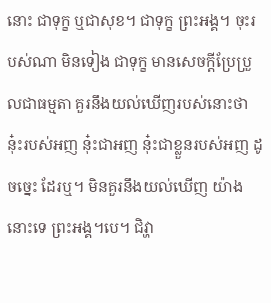នោះ ជាទុក្ខ ឬជាសុខ។ ជាទុក្ខ ព្រះអង្គ។ ចុះរបស់ណា មិនទៀង ជាទុក្ខ មានសេចក្តីប្រែប្រួលជាធម្មតា គួរនឹងយល់ឃើញរបស់នោះថា នុ៎ះរបស់អញ នុ៎ះជាអញ នុ៎ះជាខ្លួនរបស់អញ ដូចច្នេះ ដែរឬ។ មិនគួរនឹងយល់ឃើញ យ៉ាងនោះទេ ព្រះអង្គ។បេ។ ជិវ្ហា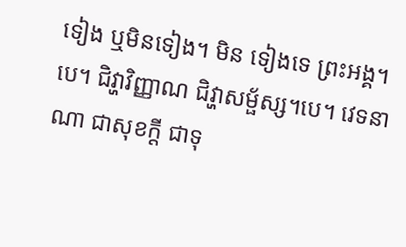ទៀង ឬមិនទៀង។ មិន ទៀងទេ ព្រះអង្គ។បេ។ ជិវ្ហាវិញ្ញាណ ជិវ្ហាសម្ផ័ស្ស។បេ។ វេទនាណា ជាសុខក្តី ជាទុ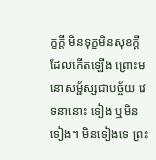ក្ខក្តី មិនទុក្ខមិនសុខក្តី ដែលកើតឡើង ព្រោះមនោសម្ផ័ស្សជាបច្ច័យ វេទនានោះ ទៀង ឬមិនទៀង។ មិនទៀងទេ ព្រះ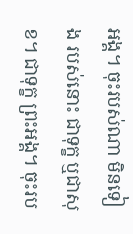អង្គ។ ចុះរបស់ណា មិនទៀង របស់នោះ ជាទុក្ខ ឬជាសុខ។ ជាទុក្ខ ព្រះអង្គ។ ចុះរប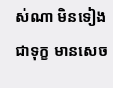ស់ណា មិនទៀង ជាទុក្ខ មានសេច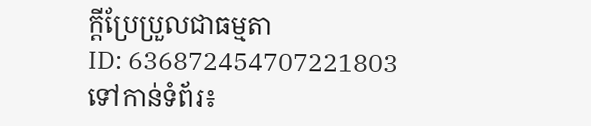ក្តីប្រែប្រួលជាធម្មតា
ID: 636872454707221803
ទៅកាន់ទំព័រ៖